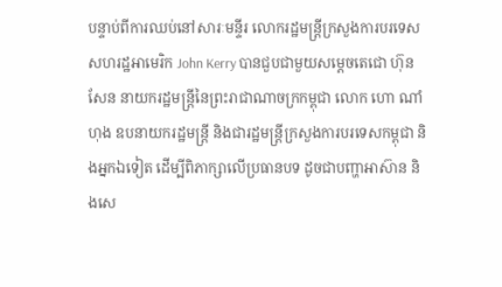បន្ទាប់ពីការឈប់នៅសារៈមន្ទីរ លោករដ្ឋមន្រ្តីក្រសួងការបរទេសសហរដ្ឋអាមេរិក John Kerry បានជួបជាមួយសម្តេចតេជោ ហ៊ុន សែន នាយករដ្ឋមន្ត្រីនៃព្រះរាជាណាចក្រកម្ពុជា លោក ហោ ណាំហុង ឧបនាយករដ្ឋមន្រ្តី និងជារដ្ឋមន្រ្តីក្រសួងការបរទេសកម្ពុជា និងអ្នកឯទៀត ដើម្បីពិភាក្សាលើប្រធានបទ ដូចជាបញ្ហាអាស៊ាន និងសេ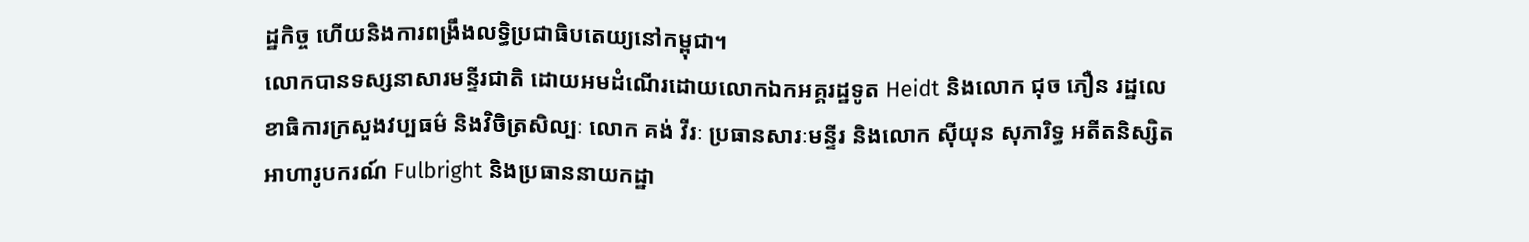ដ្ឋកិច្ច ហើយនិងការពង្រឹងលទ្ធិប្រជាធិបតេយ្យនៅកម្ពុជា។
លោកបានទស្សនាសារមន្ទីរជាតិ ដោយអមដំណើរដោយលោកឯកអគ្គរដ្ឋទូត Heidt និងលោក ជុច ភឿន រដ្ឋលេខាធិការក្រសួងវប្បធម៌ និងវិចិត្រសិល្បៈ លោក គង់ វីរៈ ប្រធានសារៈមន្ទីរ និងលោក ស៊ីយុន សុភារិទ្ធ អតីតនិស្សិតអាហារូបករណ៍ Fulbright និងប្រធាននាយកដ្ឋា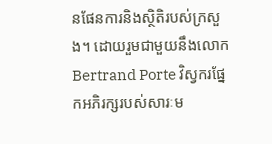នផែនការនិងស្ថិតិរបស់ក្រសួង។ ដោយរួមជាមួយនឹងលោក Bertrand Porte វិស្វករផ្នែកអភិរក្សរបស់សារៈម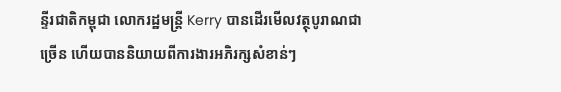ន្ទីរជាតិកម្ពុជា លោករដ្ឋមន្រ្តី Kerry បានដើរមើលវត្ថុបូរាណជាច្រើន ហើយបាននិយាយពីការងារអភិរក្សសំខាន់ៗ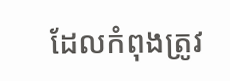ដែលកំពុងត្រូវ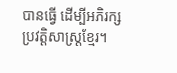បានធ្វើ ដើម្បីអភិរក្សប្រវត្តិសាស្រ្តខ្មែរ។